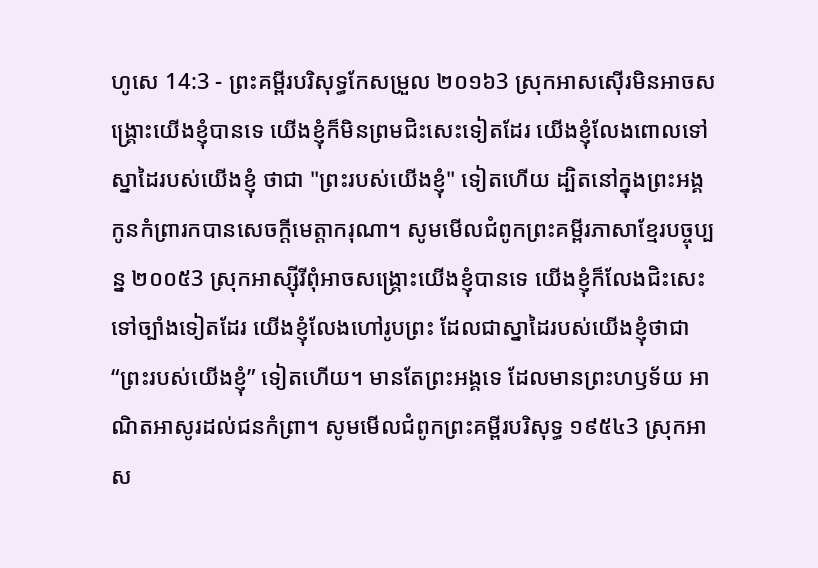ហូសេ 14:3 - ព្រះគម្ពីរបរិសុទ្ធកែសម្រួល ២០១៦3 ស្រុកអាសស៊ើរមិនអាចសង្គ្រោះយើងខ្ញុំបានទេ យើងខ្ញុំក៏មិនព្រមជិះសេះទៀតដែរ យើងខ្ញុំលែងពោលទៅស្នាដៃរបស់យើងខ្ញុំ ថាជា "ព្រះរបស់យើងខ្ញុំ" ទៀតហើយ ដ្បិតនៅក្នុងព្រះអង្គ កូនកំព្រារកបានសេចក្ដីមេត្តាករុណា។ សូមមើលជំពូកព្រះគម្ពីរភាសាខ្មែរបច្ចុប្បន្ន ២០០៥3 ស្រុកអាស្ស៊ីរីពុំអាចសង្គ្រោះយើងខ្ញុំបានទេ យើងខ្ញុំក៏លែងជិះសេះទៅច្បាំងទៀតដែរ យើងខ្ញុំលែងហៅរូបព្រះ ដែលជាស្នាដៃរបស់យើងខ្ញុំថាជា “ព្រះរបស់យើងខ្ញុំ” ទៀតហើយ។ មានតែព្រះអង្គទេ ដែលមានព្រះហឫទ័យ អាណិតអាសូរដល់ជនកំព្រា។ សូមមើលជំពូកព្រះគម្ពីរបរិសុទ្ធ ១៩៥៤3 ស្រុកអាស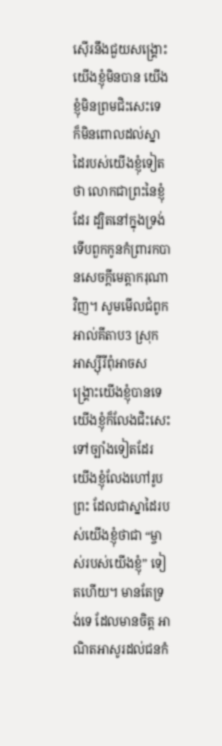ស៊ើរនឹងជួយសង្គ្រោះយើងខ្ញុំមិនបាន យើងខ្ញុំមិនព្រមជិះសេះទេ ក៏មិនពោលដល់ស្នាដៃរបស់យើងខ្ញុំទៀតថា លោកជាព្រះនៃខ្ញុំដែរ ដ្បិតនៅក្នុងទ្រង់ ទើបពួកកូនកំព្រារកបានសេចក្ដីមេត្តាករុណាវិញ។ សូមមើលជំពូកអាល់គីតាប3 ស្រុកអាស្ស៊ីរីពុំអាចសង្គ្រោះយើងខ្ញុំបានទេ យើងខ្ញុំក៏លែងជិះសេះទៅច្បាំងទៀតដែរ យើងខ្ញុំលែងហៅរូបព្រះ ដែលជាស្នាដៃរបស់យើងខ្ញុំថាជា “ម្ចាស់របស់យើងខ្ញុំ” ទៀតហើយ។ មានតែទ្រង់ទេ ដែលមានចិត្ត អាណិតអាសូរដល់ជនកំ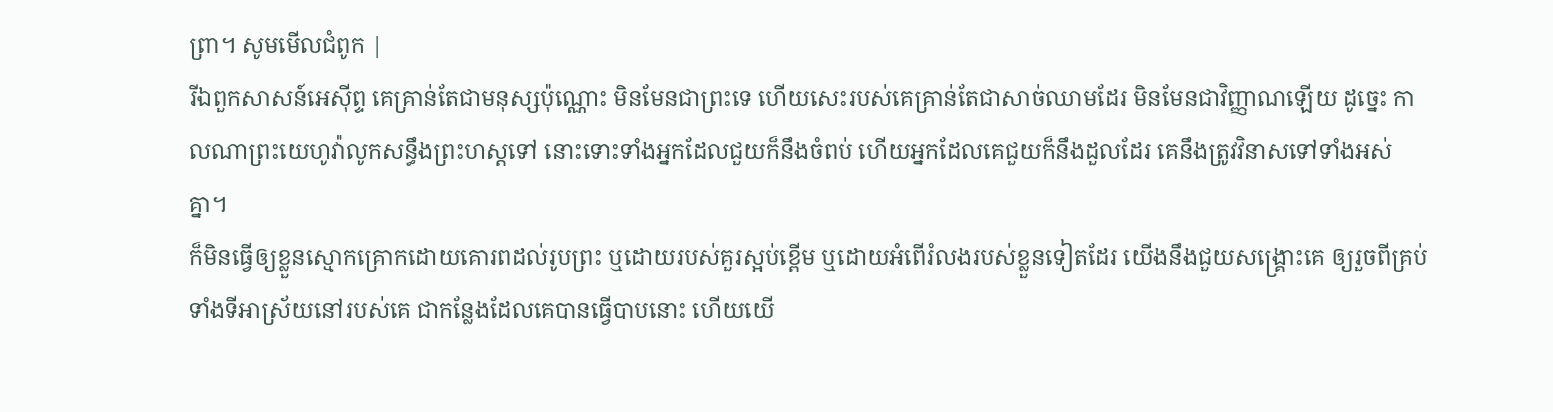ព្រា។ សូមមើលជំពូក |
រីឯពួកសាសន៍អេស៊ីព្ទ គេគ្រាន់តែជាមនុស្សប៉ុណ្ណោះ មិនមែនជាព្រះទេ ហើយសេះរបស់គេគ្រាន់តែជាសាច់ឈាមដែរ មិនមែនជាវិញ្ញាណឡើយ ដូច្នេះ កាលណាព្រះយេហូវ៉ាលូកសន្ធឹងព្រះហស្តទៅ នោះទោះទាំងអ្នកដែលជួយក៏នឹងចំពប់ ហើយអ្នកដែលគេជួយក៏នឹងដួលដែរ គេនឹងត្រូវវិនាសទៅទាំងអស់គ្នា។
ក៏មិនធ្វើឲ្យខ្លួនស្មោកគ្រោកដោយគោរពដល់រូបព្រះ ឬដោយរបស់គួរស្អប់ខ្ពើម ឬដោយអំពើរំលងរបស់ខ្លួនទៀតដែរ យើងនឹងជួយសង្គ្រោះគេ ឲ្យរួចពីគ្រប់ទាំងទីអាស្រ័យនៅរបស់គេ ជាកន្លែងដែលគេបានធ្វើបាបនោះ ហើយយើ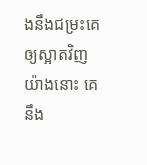ងនឹងជម្រះគេឲ្យស្អាតវិញ យ៉ាងនោះ គេនឹង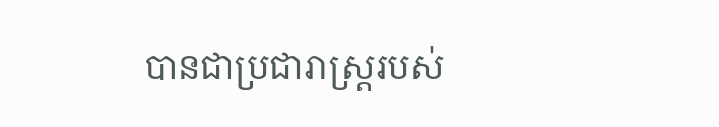បានជាប្រជារាស្ត្ររបស់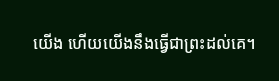យើង ហើយយើងនឹងធ្វើជាព្រះដល់គេ។